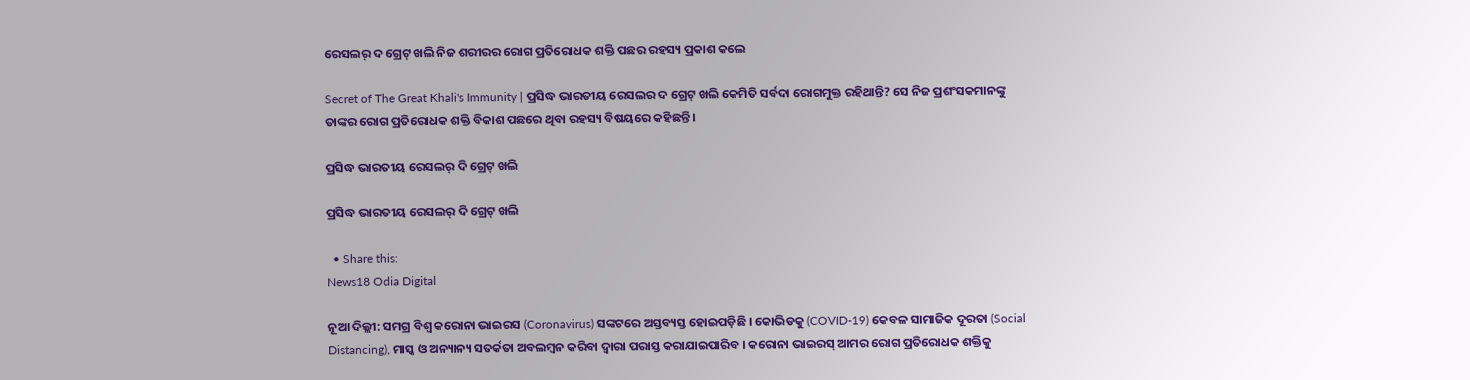ରେସଲର୍ ଦ ଗ୍ରେଟ୍ ଖଲି ନିଜ ଶରୀରର ରୋଗ ପ୍ରତିରୋଧକ ଶକ୍ତି ପଛର ରହସ୍ୟ ପ୍ରକାଶ କଲେ

Secret of The Great Khali's Immunity | ପ୍ରସିଦ୍ଧ ଭାରତୀୟ ରେସଲର ଦ ଗ୍ରେଟ୍ ଖଲି କେମିତି ସର୍ବଦା ରୋଗମୁକ୍ତ ରହିଥାନ୍ତି? ସେ ନିଜ ପ୍ରଶଂସକମାନଙ୍କୁ ତାଙ୍କର ରୋଗ ପ୍ରତିରୋଧକ ଶକ୍ତି ବିକାଶ ପଛରେ ଥିବା ରହସ୍ୟ ବିଷୟରେ କହିଛନ୍ତି ।

ପ୍ରସିଦ୍ଧ ଭାରତୀୟ ରେସଲର୍ ଦି ଗ୍ରେଟ୍ ଖଲି

ପ୍ରସିଦ୍ଧ ଭାରତୀୟ ରେସଲର୍ ଦି ଗ୍ରେଟ୍ ଖଲି

  • Share this:
News18 Odia Digital

ନୂଆ ଦିଲ୍ଲୀ: ସମଗ୍ର ବିଶ୍ୱ କରୋନା ଭାଇରସ (Coronavirus) ସଙ୍କଟରେ ଅସ୍ତବ୍ୟସ୍ତ ହୋଇପଡ଼ିଛି । କୋଭିଡକୁ (COVID-19) କେବଳ ସାମାଜିକ ଦୂରତା (Social Distancing), ମାସ୍କ ଓ ଅନ୍ୟାନ୍ୟ ସତର୍କତା ଅବଲମ୍ବନ କରିବା ଦ୍ୱାରା ପରାସ୍ତ କରାଯାଇପାରିବ । କରୋନା ଭାଇରସ୍‌ ଆମର ରୋଗ ପ୍ରତିରୋଧକ ଶକ୍ତିକୁ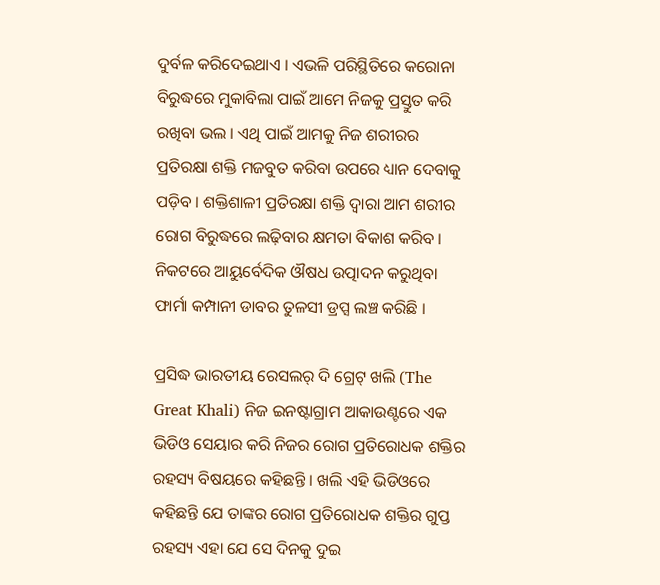ଦୁର୍ବଳ କରିଦେଇଥାଏ । ଏଭଳି ପରିସ୍ଥିତିରେ କରୋନା ବିରୁଦ୍ଧରେ ମୁକାବିଲା ପାଇଁ ଆମେ ନିଜକୁ ପ୍ରସ୍ତୁତ କରି ରଖିବା ଭଲ । ଏଥି ପାଇଁ ଆମକୁ ନିଜ ଶରୀରର ପ୍ରତିରକ୍ଷା ଶକ୍ତି ମଜବୁତ କରିବା ଉପରେ ଧ୍ୟାନ ଦେବାକୁ ପଡ଼ିବ । ଶକ୍ତିଶାଳୀ ପ୍ରତିରକ୍ଷା ଶକ୍ତି ଦ୍ୱାରା ଆମ ଶରୀର ରୋଗ ବିରୁଦ୍ଧରେ ଲଢ଼ିବାର କ୍ଷମତା ବିକାଶ କରିବ । ନିକଟରେ ଆୟୁର୍ବେଦିକ ଔଷଧ ଉତ୍ପାଦନ କରୁଥିବା ଫାର୍ମା କମ୍ପାନୀ ଡାବର ତୁଳସୀ ଡ୍ରପ୍ସ ଲଞ୍ଚ କରିଛି ।

ପ୍ରସିଦ୍ଧ ଭାରତୀୟ ରେସଲର୍‌ ଦି ଗ୍ରେଟ୍ ଖଲି (The Great Khali) ନିଜ ଇନଷ୍ଟାଗ୍ରାମ ଆକାଉଣ୍ଟରେ ଏକ ଭିଡିଓ ସେୟାର କରି ନିଜର ରୋଗ ପ୍ରତିରୋଧକ ଶକ୍ତିର ରହସ୍ୟ ବିଷୟରେ କହିଛନ୍ତି । ଖଲି ଏହି ଭିଡିଓରେ କହିଛନ୍ତି ଯେ ତାଙ୍କର ରୋଗ ପ୍ରତିରୋଧକ ଶକ୍ତିର ଗୁପ୍ତ ରହସ୍ୟ ଏହା ଯେ ସେ ଦିନକୁ ଦୁଇ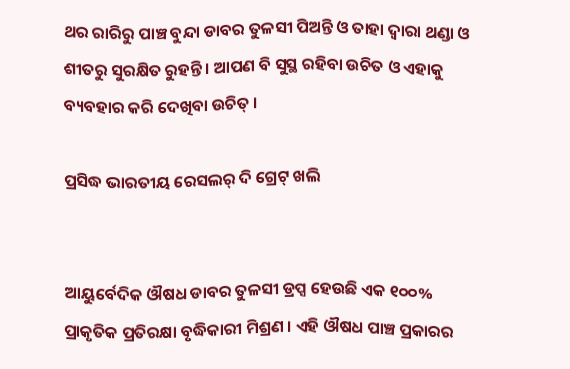ଥର ରାରିରୁ ପାଞ୍ଚ ବୁନ୍ଦା ଡାବର ତୁଳସୀ ପିଅନ୍ତି ଓ ତାହା ଦ୍ୱାରା ଥଣ୍ଡା ଓ ଶୀତରୁ ସୁରକ୍ଷିତ ରୁହନ୍ତି । ଆପଣ ବି ସୁସ୍ଥ ରହିବା ଉଚିତ ଓ ଏହାକୁ ବ୍ୟବହାର କରି ଦେଖିବା ଉଚିତ୍ ।

ପ୍ରସିଦ୍ଧ ଭାରତୀୟ ରେସଲର୍ ଦି ଗ୍ରେଟ୍ ଖଲି


ଆୟୁର୍ବେଦିକ ଔଷଧ ଡାବର ତୁଳସୀ ଡ୍ରପ୍ସ ହେଉଛି ଏକ ୧୦୦% ପ୍ରାକୃତିକ ପ୍ରତିରକ୍ଷା ବୃଦ୍ଧିକାରୀ ମିଶ୍ରଣ । ଏହି ଔଷଧ ପାଞ୍ଚ ପ୍ରକାରର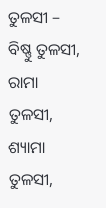ତୁଳସୀ – ବିଷ୍ଣୁ ତୁଳସୀ, ରାମା ତୁଳସୀ, ଶ୍ୟାମା ତୁଳସୀ,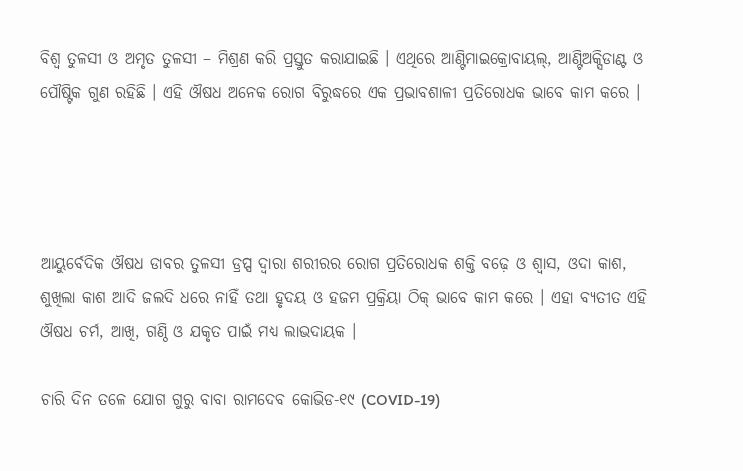ବିଶ୍ୱ ତୁଳସୀ ଓ ଅମୃତ ତୁଳସୀ – ମିଶ୍ରଣ କରି ପ୍ରସ୍ତୁତ କରାଯାଇଛି । ଏଥିରେ ଆଣ୍ଟିମାଇକ୍ରୋବାୟଲ୍, ଆଣ୍ଟିଅକ୍ସିଡାଣ୍ଟ ଓ ପୌଷ୍ଟିକ ଗୁଣ ରହିଛି । ଏହି ଔଷଧ ଅନେକ ରୋଗ ବିରୁଦ୍ଧରେ ଏକ ପ୍ରଭାବଶାଳୀ ପ୍ରତିରୋଧକ ଭାବେ କାମ କରେ ।




ଆୟୁର୍ବେଦିକ ଔଷଧ ଡାବର ତୁଳସୀ ଡ୍ରପ୍ସ ଦ୍ୱାରା ଶରୀରର ରୋଗ ପ୍ରତିରୋଧକ ଶକ୍ତି ବଢ଼େ ଓ ଶ୍ୱାସ, ଓଦା କାଶ, ଶୁଖିଲା କାଶ ଆଦି ଜଲଦି ଧରେ ନାହିଁ ତଥା ହୃଦୟ ଓ ହଜମ ପ୍ରକ୍ରିୟା ଠିକ୍‌ ଭାବେ କାମ କରେ । ଏହା ବ୍ୟତୀତ ଏହି ଔଷଧ ଚର୍ମ, ଆଖି, ଗଣ୍ଠି ଓ ଯକୃତ ପାଇଁ ମଧ୍ୟ ଲାଭଦାୟକ ।

ଚାରି ଦିନ ତଳେ ଯୋଗ ଗୁରୁ ବାବା ରାମଦେବ କୋଭିଡ-୧୯ (COVID-19)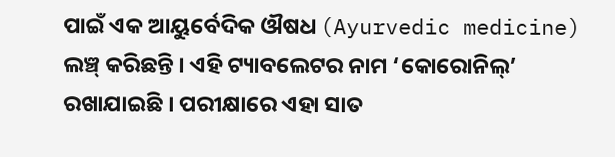ପାଇଁ ଏକ ଆୟୁର୍ବେଦିକ ଔଷଧ (Ayurvedic medicine) ଲଞ୍ଚ୍ କରିଛନ୍ତି । ଏହି ଟ୍ୟାବଲେଟର ନାମ ‘କୋରୋନିଲ୍’ ରଖାଯାଇଛି । ପରୀକ୍ଷାରେ ଏହା ସାତ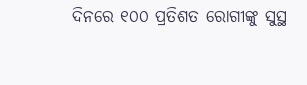ଦିନରେ ୧୦୦ ପ୍ରତିଶତ ରୋଗୀଙ୍କୁ ସୁସ୍ଥ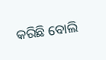କରିଛି ବୋଲି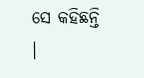ସେ କହିଛନ୍ତି ।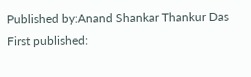Published by:Anand Shankar Thankur Das
First published: